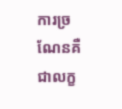ការច្រណែនគឺជាលក្ខ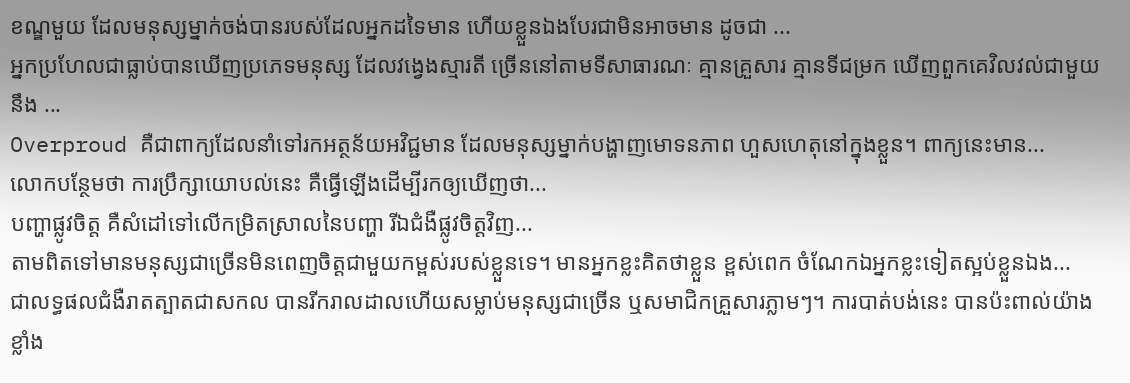ខណ្ឌមួយ ដែលមនុស្សម្នាក់ចង់បានរបស់ដែលអ្នកដទៃមាន ហើយខ្លួនឯងបែរជាមិនអាចមាន ដូចជា ...
អ្នកប្រហែលជាធ្លាប់បានឃើញប្រភេទមនុស្ស ដែលវង្វេងស្មារតី ច្រើននៅតាមទីសាធារណៈ គ្មានគ្រួសារ គ្មានទីជម្រក ឃើញពួកគេវិលវល់ជាមួយនឹង ...
Overproud គឺជាពាក្យដែលនាំទៅរកអត្ថន័យអវិជ្ជមាន ដែលមនុស្សម្នាក់បង្ហាញមោទនភាព ហួសហេតុនៅក្នុងខ្លួន។ ពាក្យនេះមាន...
លោកបន្ថែមថា ការប្រឹក្សាយោបល់នេះ គឺធ្វើឡើងដើម្បីរកឲ្យឃើញថា...
បញ្ហាផ្លូវចិត្ត គឺសំដៅទៅលើកម្រិតស្រាលនៃបញ្ហា រីឯជំងឺផ្លូវចិត្តវិញ...
តាមពិតទៅមានមនុស្សជាច្រើនមិនពេញចិត្ដជាមួយកម្ពស់របស់ខ្លួនទេ។ មានអ្នកខ្លះគិតថាខ្លួន ខ្ពស់ពេក ចំណែកឯអ្នកខ្លះទៀតស្អប់ខ្លួនឯង...
ជាលទ្ធផលជំងឺរាតត្បាតជាសកល បានរីករាលដាលហើយសម្លាប់មនុស្សជាច្រើន ឬសមាជិកគ្រួសារភ្លាមៗ។ ការបាត់បង់នេះ បានប៉ះពាល់យ៉ាងខ្លាំង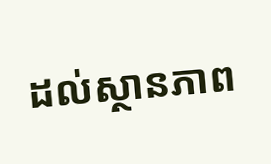ដល់ស្ថានភាព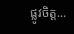ផ្លូវចិត្ត...